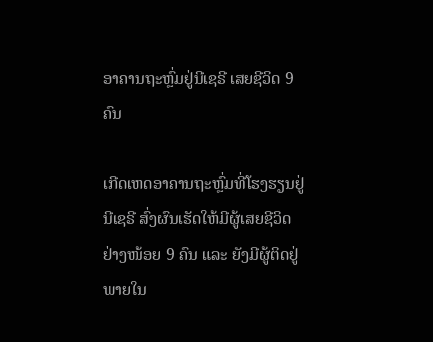ອາຄານຖະຫຼົ່ມຢູ່ນີເຊຣີ ເສຍຊີວິດ 9 ຄົນ

ເກີດເຫດອາຄານຖະຫຼົ່ມທີ່ໂຮງຮຽນຢູ່ນີເຊຣີ ສົ່ງຜົນເຮັດໃຫ້ມີຜູ້ເສຍຊີວິດຢ່າງໜ້ອຍ 9 ຄົນ ແລະ ຍັງມີຜູ້ຕິດຢູ່ພາຍໃນ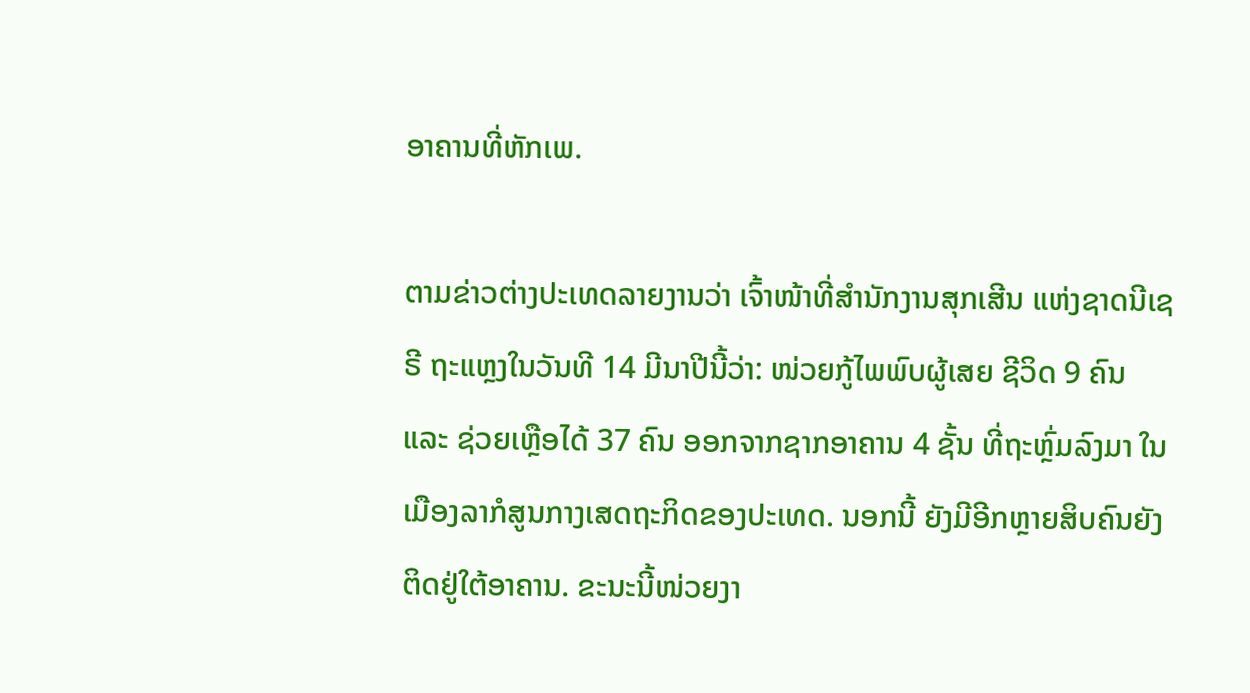ອາຄານທີ່ຫັກເພ.

ຕາມຂ່າວຕ່າງປະເທດລາຍງານວ່າ ເຈົ້າໜ້າທີ່ສຳນັກງານສຸກເສີນ ແຫ່ງຊາດນີເຊຣີ ຖະແຫຼງໃນວັນທີ 14 ມີນາປີນີ້ວ່າ: ໜ່ວຍກູ້ໄພພົບຜູ້ເສຍ ຊີວິດ 9 ຄົນ ແລະ ຊ່ວຍເຫຼືອໄດ້ 37 ຄົນ ອອກຈາກຊາກອາຄານ 4 ຊັ້ນ ທີ່ຖະຫຼົ່ມລົງມາ ໃນເມືອງລາກໍສູນກາງເສດຖະກິດຂອງປະເທດ. ນອກນີ້ ຍັງມີອີກຫຼາຍສິບຄົນຍັງຕິດຢູ່ໃຕ້ອາຄານ. ຂະນະນີ້ໜ່ວຍງາ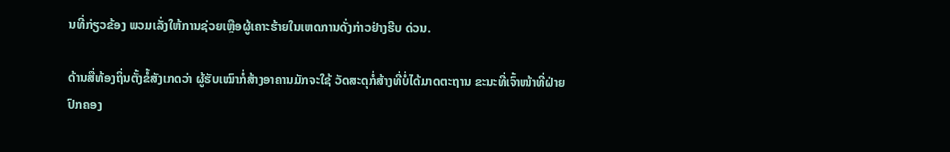ນທີ່ກ່ຽວຂ້ອງ ພວມເລັ່ງໃຫ້ການຊ່ວຍເຫຼືອຜູ້ເຄາະຮ້າຍໃນເຫດການດັ່ງກ່າວຢ່າງຮີບ ດ່ວນ.

ດ້ານສື່ທ້ອງຖິ່ນຕັ້ງຂໍ້ສັງເກດວ່າ ຜູ້ຮັບເໝົາກໍ່ສ້າງອາຄານມັກຈະໃຊ້ ວັດສະດຸກໍ່ສ້າງທີ່ບໍ່ໄດ້ມາດຕະຖານ ຂະນະທີ່ເຈົ້າໜ້າທີ່ຝ່າຍປົກຄອງ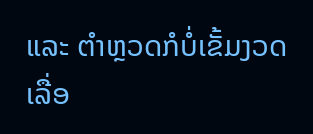ແລະ ຕໍາຫຼວດກໍບໍ່ເຂັ້ມງວດເລື່ອ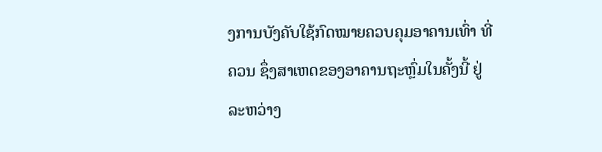ງການບັງຄັບໃຊ້ກົດໝາຍຄວບຄຸມອາຄານເທົ່າ ທີ່ຄວນ ຊຶ່ງສາເຫດຂອງອາຄານຖະຫຼົ່ມໃນຄັ້ງນີ້ ຢູ່ລະຫວ່າງ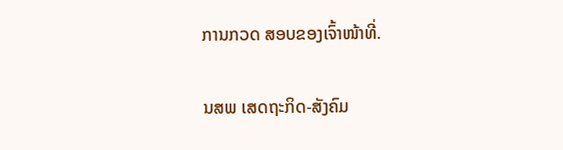ການກວດ ສອບຂອງເຈົ້າໜ້າທີ່.

ນສພ ເສດຖະກິດ-ສັງຄົມ